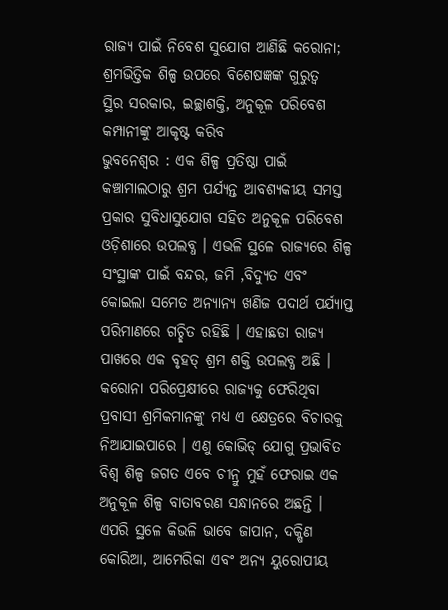ରାଜ୍ୟ ପାଇଁ ନିବେଶ ସୁଯୋଗ ଆଣିଛି କରୋନା; ଶ୍ରମଭିତ୍ତିକ ଶିଳ୍ପ ଉପରେ ବିଶେଷଜ୍ଞଙ୍କ ଗୁରୁତ୍ବ
ସ୍ଥିର ସରକାର, ଇଚ୍ଛାଶକ୍ତି, ଅନୁକୂଳ ପରିବେଶ କମ୍ପାନୀଙ୍କୁ ଆକୃଷ୍ଟ କରିବ
ଭୁବନେଶ୍ବର : ଏକ ଶିଳ୍ପ ପ୍ରତିଷ୍ଠା ପାଇଁ କଞ୍ଚାମାଲଠାରୁ ଶ୍ରମ ପର୍ଯ୍ୟନ୍ତ ଆବଶ୍ୟକୀୟ ସମସ୍ତ ପ୍ରକାର ସୁବିଧାସୁଯୋଗ ସହିତ ଅନୁକୂଳ ପରିବେଶ ଓଡ଼ିଶାରେ ଉପଲବ୍ଧ । ଏଭଳି ସ୍ଥଳେ ରାଜ୍ୟରେ ଶିଳ୍ପ ସଂସ୍ଥାଙ୍କ ପାଇଁ ବନ୍ଦର, ଜମି ,ବିଦ୍ୟୁତ ଏବଂ କୋଇଲା ସମେତ ଅନ୍ୟାନ୍ୟ ଖଣିଜ ପଦାର୍ଥ ପର୍ଯ୍ୟାପ୍ତ ପରିମାଣରେ ଗଚ୍ଛିତ ରହିଛି । ଏହାଛଡା ରାଜ୍ୟ ପାଖରେ ଏକ ବୃହତ୍ ଶ୍ରମ ଶକ୍ତି ଉପଲବ୍ଧ ଅଛି । କରୋନା ପରିପ୍ରେକ୍ଷୀରେ ରାଜ୍ୟକୁ ଫେରିଥିବା ପ୍ରବାସୀ ଶ୍ରମିକମାନଙ୍କୁ ମଧ୍ୟ ଏ କ୍ଷେତ୍ରରେ ବିଚାରକୁ ନିଆଯାଇପାରେ । ଏଣୁ କୋଭିଡ୍ ଯୋଗୁ ପ୍ରଭାବିତ ବିଶ୍ବ ଶିଳ୍ପ ଜଗତ ଏବେ ଚୀନ୍ରୁ ମୁହଁ ଫେରାଇ ଏକ ଅନୁକୂଳ ଶିଳ୍ପ ବାତାବରଣ ସନ୍ଧାନରେ ଅଛନ୍ତି । ଏପରି ସ୍ଥଳେ କିଭଳି ଭାବେ ଜାପାନ, ଦକ୍ଷିଣ କୋରିଆ, ଆମେରିକା ଏବଂ ଅନ୍ୟ ୟୁରୋପୀୟ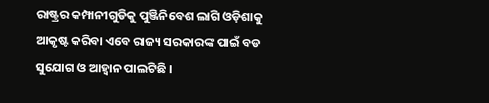ରାଷ୍ଟ୍ରର କମ୍ପାନୀଗୁଡିକୁ ପୁଞ୍ଜିନିବେଶ ଲାଗି ଓଡ଼ିଶାକୁ ଆକୃଷ୍ଟ କରିବା ଏବେ ରାଜ୍ୟ ସରକାରଙ୍କ ପାଇଁ ବଡ ସୁଯୋଗ ଓ ଆହ୍ବାନ ପାଲଟିଛି ।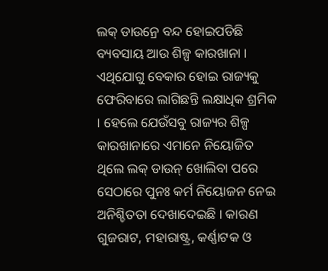ଲକ୍ ଡାଉନ୍ରେ ବନ୍ଦ ହୋଇପଡିଛି ବ୍ୟବସାୟ ଆଉ ଶିଳ୍ପ କାରଖାନା । ଏଥିଯୋଗୁ ବେକାର ହୋଇ ରାଜ୍ୟକୁ ଫେରିବାରେ ଲାଗିଛନ୍ତି ଲକ୍ଷାଧିକ ଶ୍ରମିକ । ହେଲେ ଯେଉଁସବୁ ରାଜ୍ୟର ଶିଳ୍ପ କାରଖାନାରେ ଏମାନେ ନିୟୋଜିତ ଥିଲେ ଲକ୍ ଡାଉନ୍ ଖୋଲିବା ପରେ ସେଠାରେ ପୁନଃ କର୍ମ ନିୟୋଜନ ନେଇ ଅନିଶ୍ଚିତତା ଦେଖାଦେଇଛି । କାରଣ ଗୁଜରାଟ, ମହାରାଷ୍ଟ୍ର, କର୍ଣ୍ଣାଟକ ଓ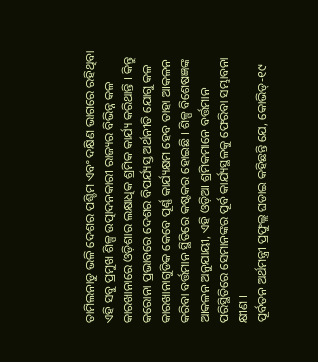ତାମିଲନାଡୁ ଭଳି ଦେଶର ପଶ୍ଚିମ ଏବଂ ଦକ୍ଷିଣ ଭାଗରେ ରହିଥିବା ଏହି ସବୁ ପ୍ରମୁଖ ଶିଳ୍ପ ଉତ୍ପାଦନକାରୀ ରାଜ୍ୟର ବିଭିନ୍ନ କଳ କାରଖାନାରେ ଓଡ଼ିଶାର ଲକ୍ଷାଧିକ ଶ୍ରମିକ କାର୍ଯ୍ୟ କରିଥାନ୍ତି । କିନ୍ତୁ କରୋନା ପ୍ରଭାବରେ ଦେଶର ବିପର୍ଯ୍ୟସ୍ତ ଅର୍ଥନୀତି ଯୋଗୁ କଳ କାରଖାନାଗୁଡିକ କେବେ ପୂର୍ଣ୍ଣ କାର୍ଯ୍ୟକ୍ଷମ ହେବ ତାହା ଆକଳନ କରିବା ବର୍ତ୍ତମାନ ସ୍ଥିତିରେ କଷ୍ଟକର ହୋଇଛି । ଶିଳ୍ପ ବିଶେଷଜ୍ଞଙ୍କ ଆକଳନ ଅନୁଯାୟୀ, ଏହି ଓଡ଼ିଆ ଶ୍ରମିକମାନେ ବର୍ତ୍ତମାନ ପରିସ୍ଥିତିରେ ସେମାନଙ୍କର ପୂର୍ବ କାର୍ଯ୍ୟସ୍ଥଳକୁ ଫେରିବା ସମ୍ଭାବନା କ୍ଷୀଣ ।
ପୂର୍ବତନ ଅର୍ଥମନ୍ତ୍ରୀ ପ୍ରଫୁଲ୍ଲ ଘଡାଇ କହିଛନ୍ତି ଯେ, କୋଭିଡ୍-୧୯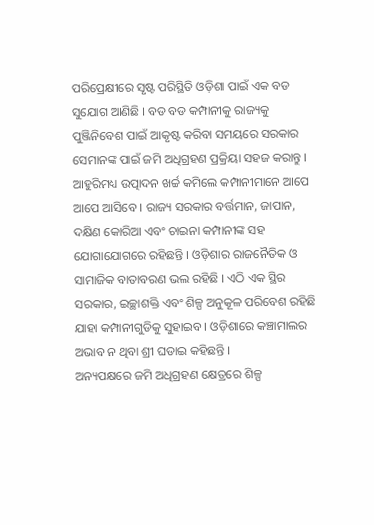ପରିପ୍ରେକ୍ଷୀରେ ସୃଷ୍ଟ ପରିସ୍ଥିତି ଓଡ଼ିଶା ପାଇଁ ଏକ ବଡ ସୁଯୋଗ ଆଣିଛି । ବଡ ବଡ କମ୍ପାନୀକୁ ରାଜ୍ୟକୁ ପୁଞ୍ଜିନିବେଶ ପାଇଁ ଆକୃଷ୍ଟ କରିବା ସମୟରେ ସରକାର ସେମାନଙ୍କ ପାଇଁ ଜମି ଅଧିଗ୍ରହଣ ପ୍ରକ୍ରିୟା ସହଜ କରାନ୍ତୁ । ଆହୁରିମଧ୍ୟ ଉତ୍ପାଦନ ଖର୍ଚ୍ଚ କମିଲେ କମ୍ପାନୀମାନେ ଆପେ ଆପେ ଆସିବେ । ରାଜ୍ୟ ସରକାର ବର୍ତ୍ତମାନ, ଜାପାନ, ଦକ୍ଷିଣ କୋରିଆ ଏବଂ ଚାଇନା କମ୍ପାନୀଙ୍କ ସହ ଯୋଗାଯୋଗରେ ରହିଛନ୍ତି । ଓଡ଼ିଶାର ରାଜନୈତିକ ଓ ସାମାଜିକ ବାତାବରଣ ଭଲ ରହିଛି । ଏଠି ଏକ ସ୍ଥିର ସରକାର, ଇଚ୍ଛାଶକ୍ତି ଏବଂ ଶିଳ୍ପ ଅନୁକୂଳ ପରିବେଶ ରହିଛି ଯାହା କମ୍ପାନୀଗୁଡିକୁ ସୁହାଇବ । ଓଡ଼ିଶାରେ କଞ୍ଚାମାଲର ଅଭାବ ନ ଥିବା ଶ୍ରୀ ଘଡାଇ କହିଛନ୍ତି ।
ଅନ୍ୟପକ୍ଷରେ ଜମି ଅଧିଗ୍ରହଣ କ୍ଷେତ୍ରରେ ଶିଳ୍ପ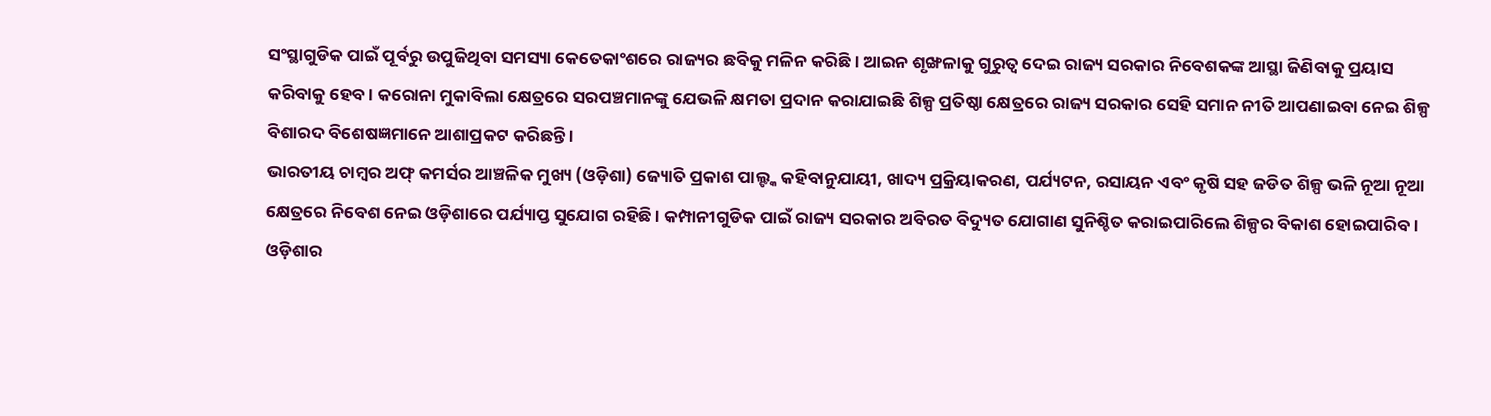ସଂସ୍ଥାଗୁଡିକ ପାଇଁ ପୂର୍ବରୁ ଉପୁଜିଥିବା ସମସ୍ୟା କେତେକାଂଶରେ ରାଜ୍ୟର ଛବିକୁ ମଳିନ କରିଛି । ଆଇନ ଶୃଙ୍ଖଳାକୁ ଗୁରୁତ୍ବ ଦେଇ ରାଜ୍ୟ ସରକାର ନିବେଶକଙ୍କ ଆସ୍ଥା ଜିଣିବାକୁ ପ୍ରୟାସ କରିବାକୁ ହେବ । କରୋନା ମୁକାବିଲା କ୍ଷେତ୍ରରେ ସରପଞ୍ଚମାନଙ୍କୁ ଯେଭଳି କ୍ଷମତା ପ୍ରଦାନ କରାଯାଇଛି ଶିଳ୍ପ ପ୍ରତିଷ୍ଠା କ୍ଷେତ୍ରରେ ରାଜ୍ୟ ସରକାର ସେହି ସମାନ ନୀତି ଆପଣାଇବା ନେଇ ଶିଳ୍ପ ବିଶାରଦ ବିଶେଷଜ୍ଞମାନେ ଆଶାପ୍ରକଟ କରିଛନ୍ତି ।
ଭାରତୀୟ ଚାମ୍ବର ଅଫ୍ କମର୍ସର ଆଞ୍ଚଳିକ ମୁଖ୍ୟ (ଓଡ଼ିଶା) ଜ୍ୟୋତି ପ୍ରକାଶ ପାଲ୍ଙ୍କ କହିବାନୁଯାୟୀ, ଖାଦ୍ୟ ପ୍ରକ୍ରିୟାକରଣ, ପର୍ଯ୍ୟଟନ, ରସାୟନ ଏବଂ କୃଷି ସହ ଜଡିତ ଶିଳ୍ପ ଭଳି ନୂଆ ନୂଆ କ୍ଷେତ୍ରରେ ନିବେଶ ନେଇ ଓଡ଼ିଶାରେ ପର୍ଯ୍ୟାପ୍ତ ସୁଯୋଗ ରହିଛି । କମ୍ପାନୀଗୁଡିକ ପାଇଁ ରାଜ୍ୟ ସରକାର ଅବିରତ ବିଦ୍ୟୁତ ଯୋଗାଣ ସୁନିଶ୍ଚିତ କରାଇପାରିଲେ ଶିଳ୍ପର ବିକାଶ ହୋଇପାରିବ । ଓଡ଼ିଶାର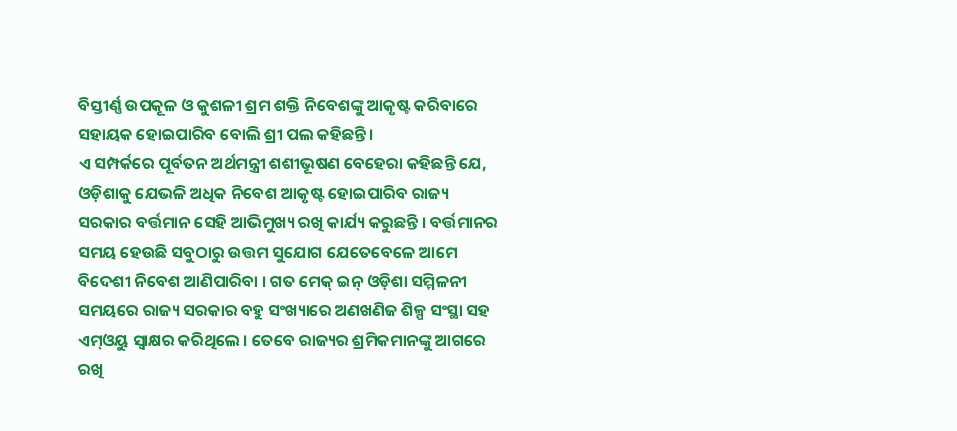ବିସ୍ତୀର୍ଣ୍ଣ ଉପକୂଳ ଓ କୁଶଳୀ ଶ୍ରମ ଶକ୍ତି ନିବେଶଙ୍କୁ ଆକୃଷ୍ଟ କରିବାରେ ସହାୟକ ହୋଇପାରିବ ବୋଲି ଶ୍ରୀ ପଲ କହିଛନ୍ତି ।
ଏ ସମ୍ପର୍କରେ ପୂର୍ବତନ ଅର୍ଥମନ୍ତ୍ରୀ ଶଶୀଭୂଷଣ ବେହେରା କହିଛନ୍ତି ଯେ, ଓଡ଼ିଶାକୁ ଯେଭଳି ଅଧିକ ନିବେଶ ଆକୃଷ୍ଟ ହୋଇପାରିବ ରାଜ୍ୟ ସରକାର ବର୍ତ୍ତମାନ ସେହି ଆଭିମୁଖ୍ୟ ରଖି କାର୍ଯ୍ୟ କରୁଛନ୍ତି । ବର୍ତ୍ତମାନର ସମୟ ହେଉଛି ସବୁଠାରୁ ଉତ୍ତମ ସୁଯୋଗ ଯେତେବେଳେ ଆମେ ବିଦେଶୀ ନିବେଶ ଆଣିପାରିବା । ଗତ ମେକ୍ ଇନ୍ ଓଡ଼ିଶା ସମ୍ମିଳନୀ ସମୟରେ ରାଜ୍ୟ ସରକାର ବହୁ ସଂଖ୍ୟାରେ ଅଣଖଣିଜ ଶିଳ୍ପ ସଂସ୍ଥା ସହ ଏମ୍ଓୟୁ ସ୍ବାକ୍ଷର କରିଥିଲେ । ତେବେ ରାଜ୍ୟର ଶ୍ରମିକମାନଙ୍କୁ ଆଗରେ ରଖି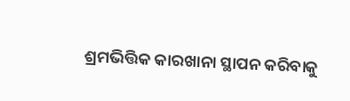ଶ୍ରମଭିତ୍ତିକ କାରଖାନା ସ୍ଥାପନ କରିବାକୁ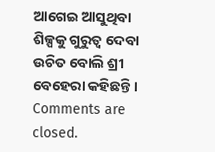ଆଗେଇ ଆସୁଥିବା ଶିଳ୍ପକୁ ଗୁରୁତ୍ବ ଦେବା ଉଚିତ ବୋଲି ଶ୍ରୀ ବେହେରା କହିଛନ୍ତି ।
Comments are closed.